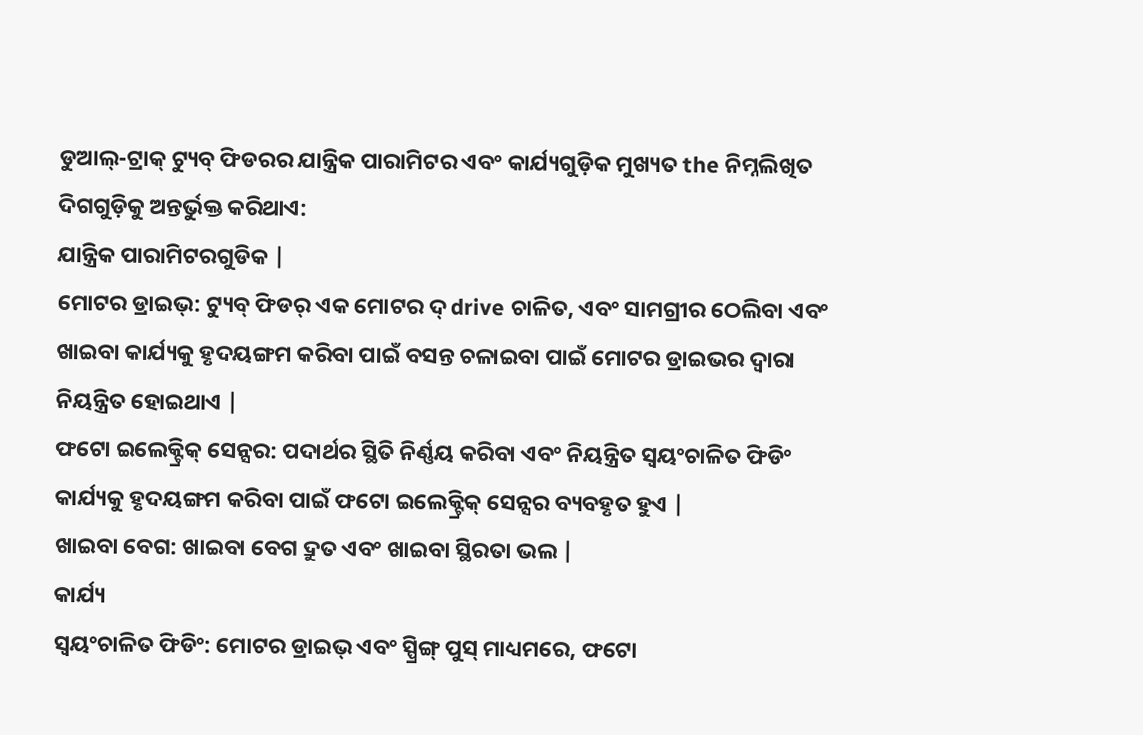ଡୁଆଲ୍-ଟ୍ରାକ୍ ଟ୍ୟୁବ୍ ଫିଡରର ଯାନ୍ତ୍ରିକ ପାରାମିଟର ଏବଂ କାର୍ଯ୍ୟଗୁଡ଼ିକ ମୁଖ୍ୟତ the ନିମ୍ନଲିଖିତ ଦିଗଗୁଡ଼ିକୁ ଅନ୍ତର୍ଭୁକ୍ତ କରିଥାଏ:
ଯାନ୍ତ୍ରିକ ପାରାମିଟରଗୁଡିକ |
ମୋଟର ଡ୍ରାଇଭ୍: ଟ୍ୟୁବ୍ ଫିଡର୍ ଏକ ମୋଟର ଦ୍ drive ଚାଳିତ, ଏବଂ ସାମଗ୍ରୀର ଠେଲିବା ଏବଂ ଖାଇବା କାର୍ଯ୍ୟକୁ ହୃଦୟଙ୍ଗମ କରିବା ପାଇଁ ବସନ୍ତ ଚଳାଇବା ପାଇଁ ମୋଟର ଡ୍ରାଇଭର ଦ୍ୱାରା ନିୟନ୍ତ୍ରିତ ହୋଇଥାଏ |
ଫଟୋ ଇଲେକ୍ଟ୍ରିକ୍ ସେନ୍ସର: ପଦାର୍ଥର ସ୍ଥିତି ନିର୍ଣ୍ଣୟ କରିବା ଏବଂ ନିୟନ୍ତ୍ରିତ ସ୍ୱୟଂଚାଳିତ ଫିଡିଂ କାର୍ଯ୍ୟକୁ ହୃଦୟଙ୍ଗମ କରିବା ପାଇଁ ଫଟୋ ଇଲେକ୍ଟ୍ରିକ୍ ସେନ୍ସର ବ୍ୟବହୃତ ହୁଏ |
ଖାଇବା ବେଗ: ଖାଇବା ବେଗ ଦ୍ରୁତ ଏବଂ ଖାଇବା ସ୍ଥିରତା ଭଲ |
କାର୍ଯ୍ୟ
ସ୍ୱୟଂଚାଳିତ ଫିଡିଂ: ମୋଟର ଡ୍ରାଇଭ୍ ଏବଂ ସ୍ପ୍ରିଙ୍ଗ୍ ପୁସ୍ ମାଧ୍ୟମରେ, ଫଟୋ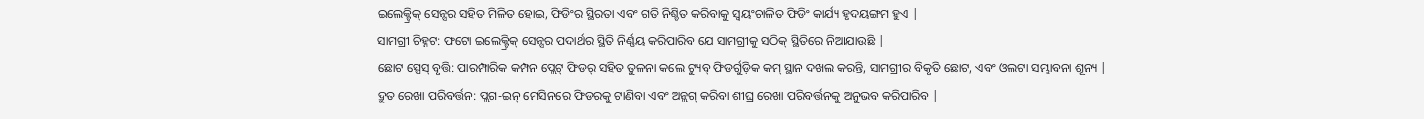ଇଲେକ୍ଟ୍ରିକ୍ ସେନ୍ସର ସହିତ ମିଳିତ ହୋଇ, ଫିଡିଂର ସ୍ଥିରତା ଏବଂ ଗତି ନିଶ୍ଚିତ କରିବାକୁ ସ୍ୱୟଂଚାଳିତ ଫିଡିଂ କାର୍ଯ୍ୟ ହୃଦୟଙ୍ଗମ ହୁଏ |
ସାମଗ୍ରୀ ଚିହ୍ନଟ: ଫଟୋ ଇଲେକ୍ଟ୍ରିକ୍ ସେନ୍ସର ପଦାର୍ଥର ସ୍ଥିତି ନିର୍ଣ୍ଣୟ କରିପାରିବ ଯେ ସାମଗ୍ରୀକୁ ସଠିକ୍ ସ୍ଥିତିରେ ନିଆଯାଉଛି |
ଛୋଟ ସ୍ପେସ୍ ବୃତ୍ତି: ପାରମ୍ପାରିକ କମ୍ପନ ପ୍ଲେଟ୍ ଫିଡର୍ ସହିତ ତୁଳନା କଲେ ଟ୍ୟୁବ୍ ଫିଡର୍ଗୁଡ଼ିକ କମ୍ ସ୍ଥାନ ଦଖଲ କରନ୍ତି, ସାମଗ୍ରୀର ବିକୃତି ଛୋଟ, ଏବଂ ଓଲଟା ସମ୍ଭାବନା ଶୂନ୍ୟ |
ଦ୍ରୁତ ରେଖା ପରିବର୍ତ୍ତନ: ପ୍ଲଗ-ଇନ୍ ମେସିନରେ ଫିଡରକୁ ଟାଣିବା ଏବଂ ଅନ୍ଲଗ୍ କରିବା ଶୀଘ୍ର ରେଖା ପରିବର୍ତ୍ତନକୁ ଅନୁଭବ କରିପାରିବ |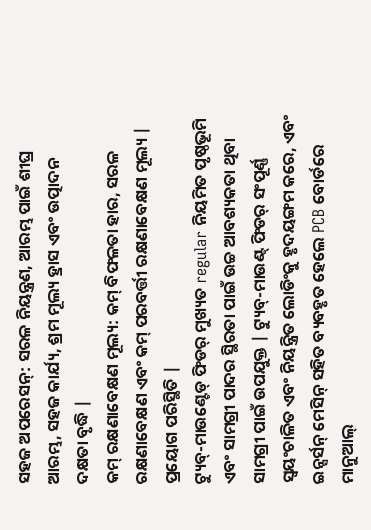ସହଜ ଅପରେସନ୍: ସରଳ ନିୟନ୍ତ୍ରଣ, ଆରମ୍ଭ ପାଇଁ ଶୀଘ୍ର ଆରମ୍ଭ, ସହଜ କାର୍ଯ୍ୟ, ଶ୍ରମ ମୂଲ୍ୟ ହ୍ରାସ ଏବଂ ଉତ୍ପାଦନ ଦକ୍ଷତା ବୃଦ୍ଧି |
କମ୍ ରକ୍ଷଣାବେକ୍ଷଣ ମୂଲ୍ୟ: କମ୍ ବିଫଳତା ହାର, ସରଳ ରକ୍ଷଣାବେକ୍ଷଣ ଏବଂ କମ୍ ପରବର୍ତ୍ତୀ ରକ୍ଷଣାବେକ୍ଷଣ ମୂଲ୍ୟ |
ପ୍ରୟୋଗ ପରିସ୍ଥିତି |
ଟ୍ୟୁବ୍-ମାଉଣ୍ଟେଡ୍ ଫିଡର୍ ମୁଖ୍ୟତ regular ନିୟମିତ ପୃଷ୍ଠଭୂମି ଏବଂ ସାମଗ୍ରୀ ପାଦର ସ୍ଥିରତା ପାଇଁ ଉଚ୍ଚ ଆବଶ୍ୟକତା ଥିବା ସାମଗ୍ରୀ ପାଇଁ ଉପଯୁକ୍ତ | ଟ୍ୟୁବ୍-ମାଉଣ୍ଟ୍ ଫିଡର୍ ସଂପୂର୍ଣ୍ଣ ସ୍ୱୟଂଚାଳିତ ଏବଂ ନିୟନ୍ତ୍ରିତ ଲୋଡିଂକୁ ହୃଦୟଙ୍ଗମ କରେ, ଏବଂ ଇନ୍ସର୍ସନ୍ ମେସିନ୍ ସହିତ ବ୍ୟବହୃତ ହେଲେ PCB ବୋର୍ଡରେ ମାନୁଆଲ୍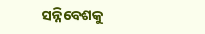ସନ୍ନିବେଶକୁ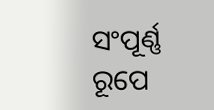ସଂପୂର୍ଣ୍ଣ ରୂପେ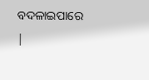ବଦଳାଇପାରେ |